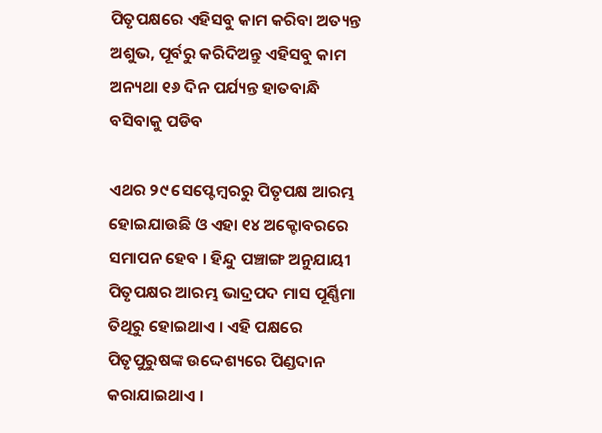ପିତୃପକ୍ଷରେ ଏହିସବୁ କାମ କରିବା ଅତ୍ୟନ୍ତ ଅଶୁଭ, ପୂର୍ବରୁ କରିଦିଅନ୍ତୁ ଏହିସବୁ କାମ ଅନ୍ୟଥା ୧୬ ଦିନ ପର୍ଯ୍ୟନ୍ତ ହାତବାନ୍ଧି ବସିବାକୁ ପଡିବ

ଏଥର ୨୯ ସେପ୍ଟେମ୍ବରରୁ ପିତୃପକ୍ଷ ଆରମ୍ଭ ହୋଇଯାଉଛି ଓ ଏହା ୧୪ ଅକ୍ଟୋବରରେ ସମାପନ ହେବ । ହିନ୍ଦୁ ପଞ୍ଚାଙ୍ଗ ଅନୁଯାୟୀ ପିତୃପକ୍ଷର ଆରମ୍ଭ ଭାଦ୍ରପଦ ମାସ ପୂର୍ଣ୍ଣିମା ତିଥିରୁ ହୋଇଥାଏ । ଏହି ପକ୍ଷରେ ପିତୃପୁରୁଷଙ୍କ ଉଦ୍ଦେଶ୍ୟରେ ପିଣ୍ଡଦାନ କରାଯାଇଥାଏ ।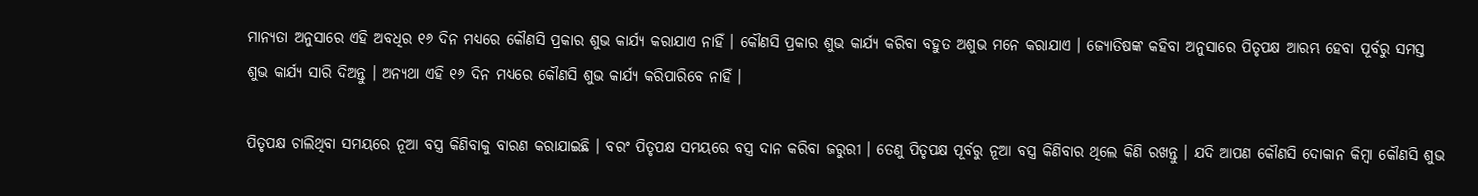ମାନ୍ୟତା ଅନୁସାରେ ଏହି ଅବଧିର ୧୬ ଦିନ ମଧ୍ୟରେ କୌଣସି ପ୍ରକାର ଶୁଭ କାର୍ଯ୍ୟ କରାଯାଏ ନାହିଁ । କୌଣସି ପ୍ରକାର ଶୁଭ କାର୍ଯ୍ୟ କରିବା ବହୁତ ଅଶୁଭ ମନେ କରାଯାଏ । ଜ୍ୟୋତିଷଙ୍କ କହିବା ଅନୁସାରେ ପିତୃପକ୍ଷ ଆରମ୍ଭ ହେବା ପୂର୍ବରୁ ସମସ୍ତ ଶୁଭ କାର୍ଯ୍ୟ ସାରି ଦିଅନ୍ତୁ । ଅନ୍ୟଥା ଏହି ୧୬ ଦିନ ମଧ୍ୟରେ କୌଣସି ଶୁଭ କାର୍ଯ୍ୟ କରିପାରିବେ ନାହିଁ ।

ପିତୃପକ୍ଷ ଚାଲିଥିବା ସମୟରେ ନୂଆ ବସ୍ତ୍ର କିଣିବାକୁ ବାରଣ କରାଯାଇଛି । ବରଂ ପିତୃପକ୍ଷ ସମୟରେ ବସ୍ତ୍ର ଦାନ କରିବା ଜରୁରୀ । ତେଣୁ ପିତୃପକ୍ଷ ପୂର୍ବରୁ ନୂଆ ବସ୍ତ୍ର କିଣିବାର ଥିଲେ କିଣି ରଖନ୍ତୁ । ଯଦି ଆପଣ କୌଣସି ଦୋକାନ କିମ୍ବା କୌଣସି ଶୁଭ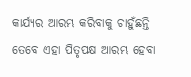କାର୍ଯ୍ୟର ଆରମ୍ଭ କରିବାକୁ ଚାହୁଁଛନ୍ତି ତେବେ ଏହା ପିତୃପକ୍ଷ ଆରମ୍ଭ ହେବା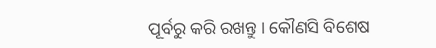ପୂର୍ବରୁ କରି ରଖନ୍ତୁ । କୌଣସି ବିଶେଷ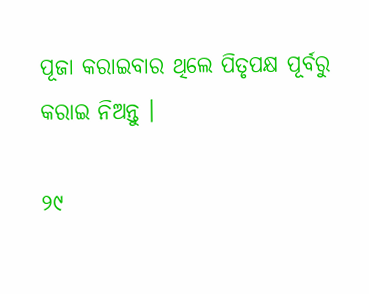ପୂଜା କରାଇବାର ଥିଲେ ପିତୃପକ୍ଷ ପୂର୍ବରୁ କରାଇ ନିଅନ୍ତୁ ।

୨୯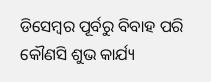ଡିସେମ୍ବର ପୂର୍ବରୁ ବିବାହ ପରି କୌଣସି ଶୁଭ କାର୍ଯ୍ୟ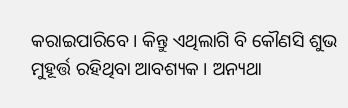କରାଇପାରିବେ । କିନ୍ତୁ ଏଥିଲାଗି ବି କୌଣସି ଶୁଭ ମୁହୂର୍ତ୍ତ ରହିଥିବା ଆବଶ୍ୟକ । ଅନ୍ୟଥା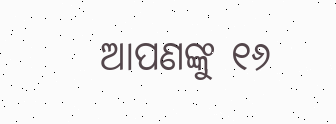ଆପଣଙ୍କୁ ୧୬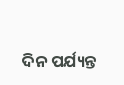ଦିନ ପର୍ଯ୍ୟନ୍ତ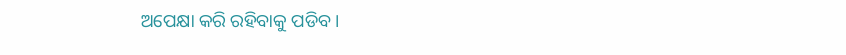ଅପେକ୍ଷା କରି ରହିବାକୁ ପଡିବ ।